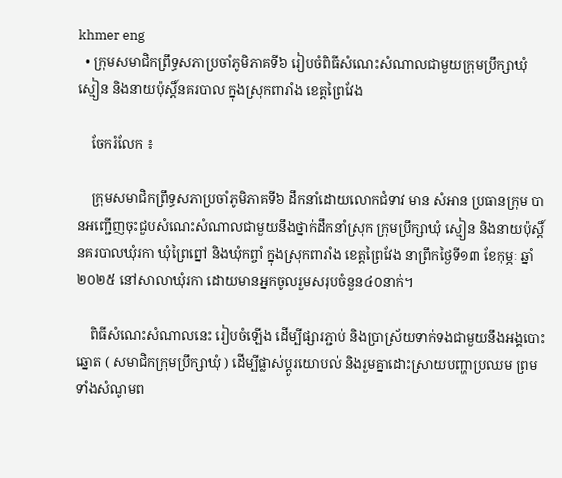khmer eng
  • ក្រុមសមាជិកព្រឹទ្ធសភាប្រចាំភូមិភាគទី៦ រៀបចំពិធីសំណេះសំណាលជាមួយក្រុមប្រឹក្សាឃុំ ស្មៀន និងនាយប៉ុស្តិ៍នគរបាល ក្នុងស្រុកពារាំង ខេត្តព្រៃវែង

    ចែករំលែក ៖

    ក្រុមសមាជិកព្រឹទ្ធសភាប្រចាំភូមិភាគទី៦ ដឹកនាំដោយលោកជំទាវ មាន សំអាន ប្រធានក្រុម បានអញ្ជើញចុះជួបសំណេះសំណាលជាមួយនឹងថ្នាក់ដឹកនាំស្រុក ក្រុមប្រឹក្សាឃុំ ស្មៀន និងនាយប៉ុស្តិ៍នគរបាលឃុំរកា ឃុំព្រៃព្នៅ និងឃុំកព្ចាំ ក្នុងស្រុកពារាំង ខេត្តព្រៃវែង នាព្រឹកថ្ងៃទី១៣ ខែកុម្ភៈ ឆ្នាំ២០២៥ នៅសាលាឃុំរកា ដោយមានអ្នកចូលរួមសរុបចំនួន៤០នាក់។

    ពិធីសំណេះសំណាលនេះ រៀបចំឡើង ដើម្បីផ្សារភ្ជាប់ និងប្រាស្រ័យទាក់ទងជាមួយនឹងអង្គបោះឆ្នោត ( សមាជិកក្រុមប្រឹក្សាឃុំ ) ដើម្បីផ្លាស់ប្តូរយោបល់ និងរួមគ្នាដោះស្រាយបញ្ហាប្រឈម ព្រមទាំងសំណូមព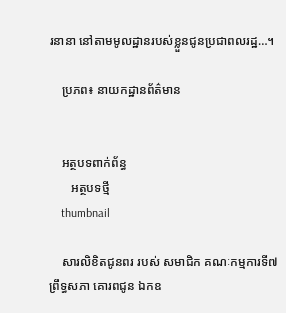រនានា នៅតាមមូលដ្ឋានរបស់ខ្លួនជូនប្រជាពលរដ្ឋ…។

    ប្រភព៖ នាយកដ្ឋានព័ត៌មាន


    អត្ថបទពាក់ព័ន្ធ
       អត្ថបទថ្មី
    thumbnail

    សារលិខិតជូនពរ របស់ សមាជិក គណៈកម្មការទី៧ ព្រឹទ្ធសភា គោរពជូន ឯកឧ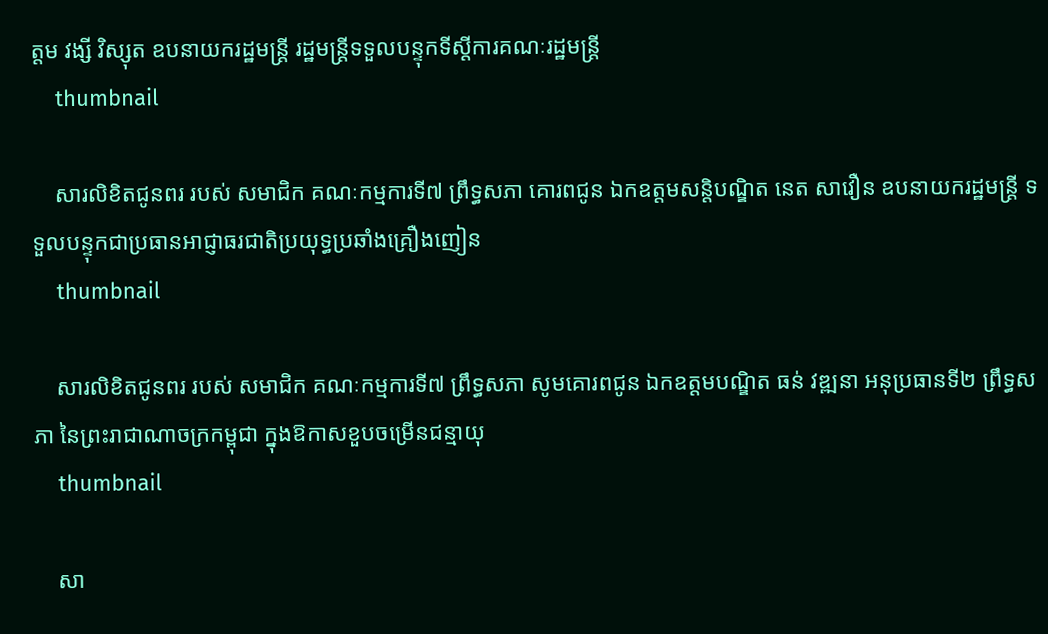ត្តម វង្សី វិស្សុត ឧបនាយករដ្ឋមន្ត្រី រដ្ឋមន្ត្រីទទួលបន្ទុកទីស្តីការគណៈរដ្ឋមន្ត្រី
    thumbnail

    សារលិខិតជូនពរ របស់ សមាជិក គណៈកម្មការទី៧ ព្រឹទ្ធសភា គោរពជូន ឯកឧត្តមសន្តិបណ្ឌិត នេត សាវឿន ឧបនាយករដ្ឋមន្ត្រី ទទួលបន្ទុកជាប្រធានអាជ្ញាធរជាតិប្រយុទ្ធប្រឆាំងគ្រឿងញៀន
    thumbnail

    សារលិខិតជូនពរ របស់ សមាជិក គណៈកម្មការទី៧ ព្រឹទ្ធសភា សូមគោរពជូន ឯកឧត្តមបណ្ឌិត ធន់ វឌ្ឍនា អនុប្រធានទី២ ព្រឹទ្ធសភា នៃព្រះរាជាណាចក្រកម្ពុជា ក្នុងឱកាសខួបចម្រើនជន្មាយុ
    thumbnail

    សា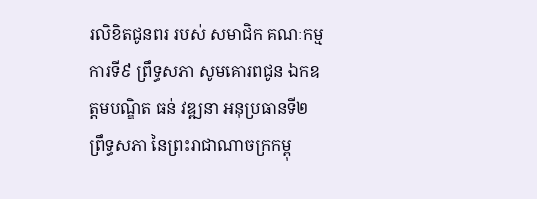រលិខិតជូនពរ របស់ សមាជិក គណៈកម្មការទី៩ ព្រឹទ្ធសភា សូមគោរពជូន ឯកឧត្តមបណ្ឌិត ធន់ វឌ្ឍនា អនុប្រធានទី២ ព្រឹទ្ធសភា នៃព្រះរាជាណាចក្រកម្ពុ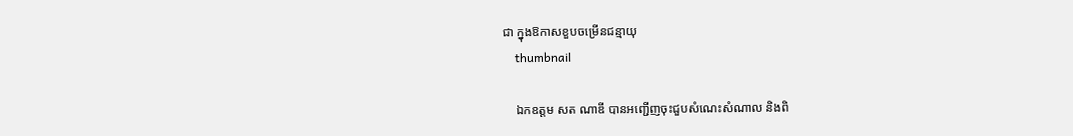ជា ក្នុងឱកាសខួបចម្រើនជន្មាយុ
    thumbnail

    ឯកឧត្ដម សត ណាឌី បានអញ្ជើញចុះជួបសំណេះសំណាល និងពិ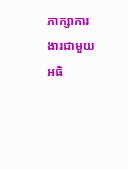ភាក្សាការងារជាមួយអធិ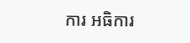ការ អធិការ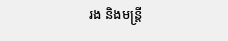រង និងមន្រ្ដី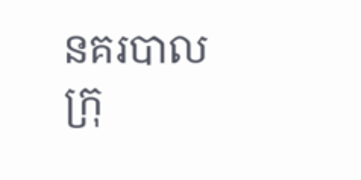នគរបាលក្រុ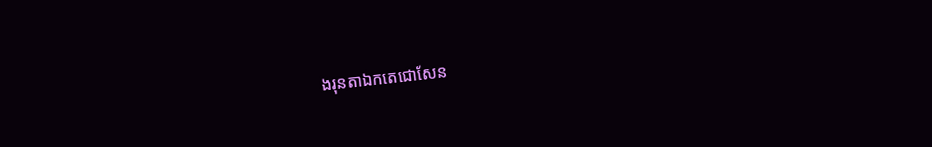ងរុនតាឯកតេជោសែន